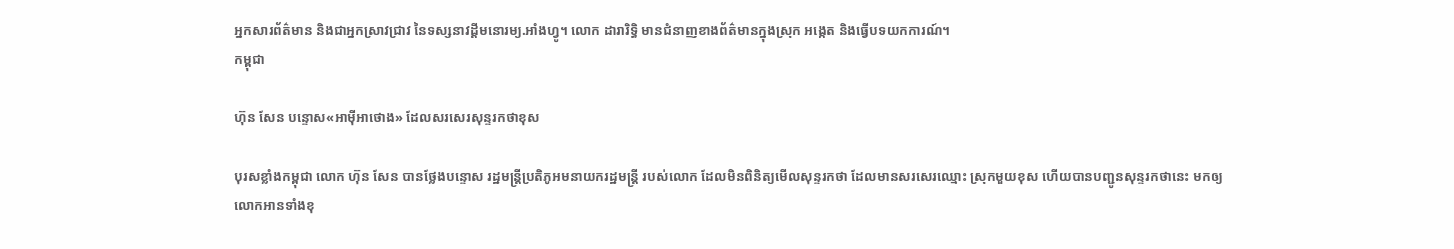អ្នកសារព័ត៌មាន និងជាអ្នកស្រាវជ្រាវ នៃទស្សនាវដ្ដីមនោរម្យ.អាំងហ្វូ។ លោក ដារារិទ្ធិ មានជំនាញខាងព័ត៌មានក្នុងស្រុក អង្កេត និងធ្វើបទយកការណ៍។
កម្ពុជា

ហ៊ុន សែន បន្ទោស«អាម៉ីអាថោង» ដែលសរសេរសុន្ទរកថាខុស

បុរសខ្លាំងកម្ពុជា លោក ហ៊ុន សែន បានថ្លែងបន្ទោស រដ្ឋមន្ត្រីប្រតិភូអមនាយករដ្ឋមន្ត្រី របស់លោក ដែលមិនពិនិត្យមើលសុន្ទរកថា ដែលមានសរសេរឈ្មោះ ស្រុកមួយខុស ហើយបានបញ្ជូនសុន្ទរកថានេះ មកឲ្យលោកអានទាំងខុ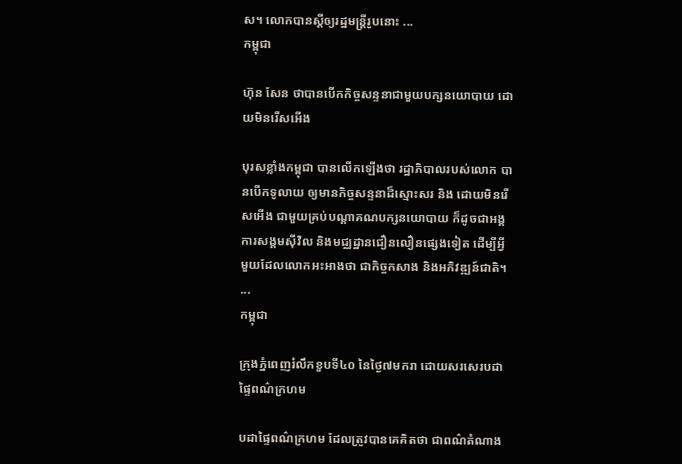ស។ លោកបានស្ដីឲ្យរដ្ឋមន្ត្រីរូបនោះ ...
កម្ពុជា

ហ៊ុន សែន ថាបានបើកកិច្ចសន្ទនាជាមួយបក្សនយោបាយ ដោយមិនរើសអើង

បុរសខ្លាំងកម្ពុជា បានលើកឡើងថា រដ្ឋាភិបាលរបស់លោក បានបើកទូលាយ ឲ្យមានកិច្ចសន្ទនាដ៏ស្មោះសរ និង ដោយមិនរើសអើង ជាមួយគ្រប់បណ្ដាគណបក្សនយោបាយ ក៏ដូចជាអង្គការសង្គមស៊ីវិល និងមជ្ឈដ្ឋានជឿនលឿនផ្សេងទៀត ដើម្បីអ្វីមួយដែលលោកអះអាងថា ជាកិច្ចកសាង និងអភិវឌ្ឍន៍ជាតិ។ ...
កម្ពុជា

ក្រុងភ្នំពេញរំលឹកខួបទី៤០ នៃថ្ងៃ៧មករា ដោយសរសេរបដាផ្ទៃពណ៌ក្រហម

បដាផ្ទៃពណ៌ក្រហម ដែលត្រូវបានគេគិតថា ជាពណ៌តំណាង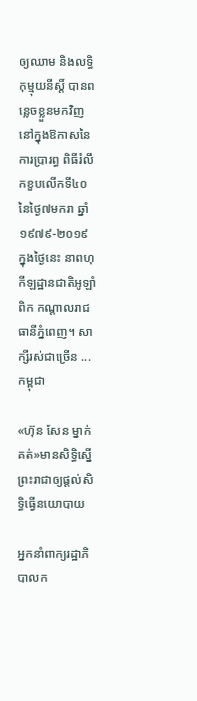ឲ្យឈាម និងលទ្ធិកុម្មុយនីស្ដិ៍ បានពន្លេចខ្លួនមកវិញ នៅក្នុងឱកាសនៃការប្រារព្ធ ពិធីរំលឹកខួបលើកទី៤០ នៃថ្ងៃ៧មករា ឆ្នាំ១៩៧៩-២០១៩ ក្នុងថ្ងៃនេះ នាពហុកីឡដ្ឋានជាតិអូឡាំពិក កណ្ដាលរាជធានីភ្នំពេញ។ សាក្សីរស់ជាច្រើន ...
កម្ពុជា

«ហ៊ុន សែន ម្នាក់គត់»មានសិទ្ធិស្នើព្រះរាជាឲ្យផ្ដល់សិទ្ធិធ្វើនយោបាយ

អ្នកនាំពាក្យរដ្ឋាភិបាលក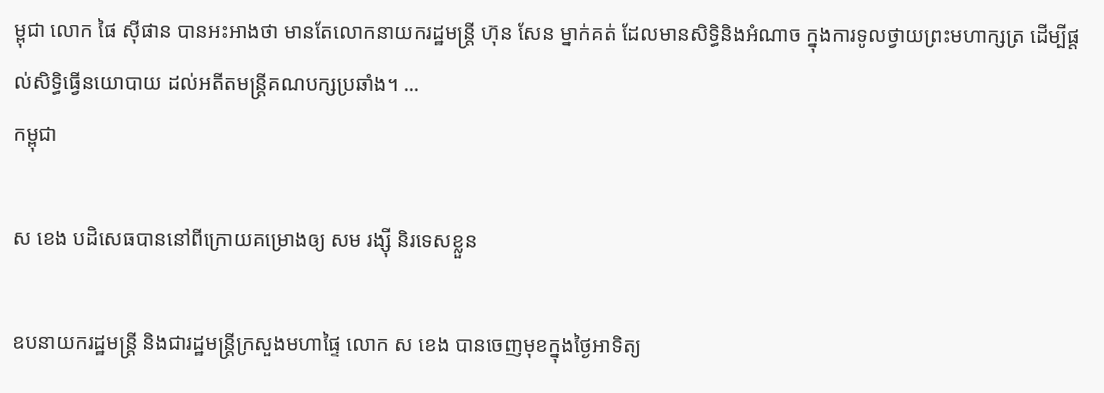ម្ពុជា លោក ផៃ ស៊ីផាន បានអះអាងថា មានតែលោកនាយករដ្ឋមន្ត្រី ហ៊ុន សែន ម្នាក់គត់ ដែលមានសិទ្ធិនិងអំណាច ក្នុងការទូលថ្វាយព្រះមហាក្សត្រ ដើម្បីផ្តល់សិទ្ធិធ្វើនយោបាយ ដល់អតីតមន្ត្រីគណបក្សប្រឆាំង។ ...
កម្ពុជា

ស ខេង បដិសេធបាននៅពីក្រោយគម្រោងឲ្យ សម រង្ស៊ី និរទេសខ្លួន

ឧបនាយករដ្ឋមន្ត្រី និងជារដ្ឋមន្ត្រីក្រសួងមហាផ្ទៃ លោក ស ខេង បានចេញមុខក្នុងថ្ងៃអាទិត្យ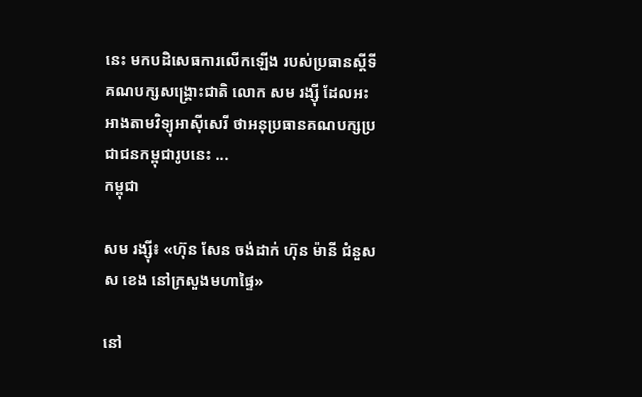នេះ មកបដិសេធការលើកឡើង របស់ប្រធានស្ដីទីគណបក្សសង្គ្រោះជាតិ លោក សម រង្ស៊ី ដែលអះអាងតាមវិទ្យុអាស៊ីសេរី ថាអនុប្រធានគណបក្សប្រជាជនកម្ពុជារូបនេះ ...
កម្ពុជា

សម រង្ស៊ី៖ «ហ៊ុន សែន ចង់ដាក់ ហ៊ុន ម៉ានី ជំនួស ស ខេង នៅក្រសួងមហាផ្ទៃ»

នៅ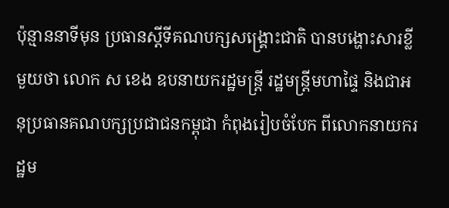ប៉ុន្មាននាទីមុន ប្រធានស្ដីទីគណបក្សសង្គ្រោះជាតិ បានបង្ហោះសារខ្លីមួយថា លោក ស ខេង ឧបនាយករដ្ឋមន្ត្រី រដ្ឋមន្ត្រីមហាផ្ទៃ និងជាអនុប្រធានគណបក្សប្រជាជនកម្ពុជា កំពុងរៀបចំបែក ពីលោកនាយករដ្ឋម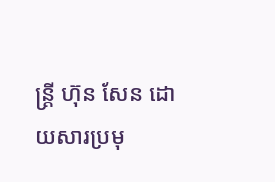ន្ត្រី ហ៊ុន សែន ដោយសារប្រមុ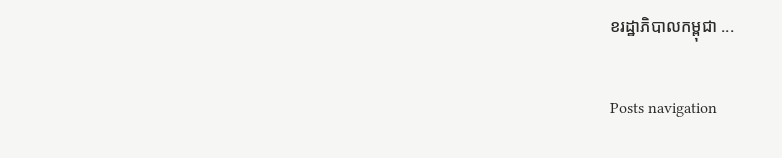ខរដ្ឋាភិបាលកម្ពុជា ...

Posts navigation